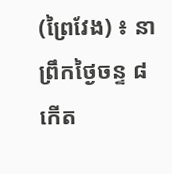(ព្រៃវែង) ៖ នាព្រឹកថ្ងៃចន្ទ ៨កើត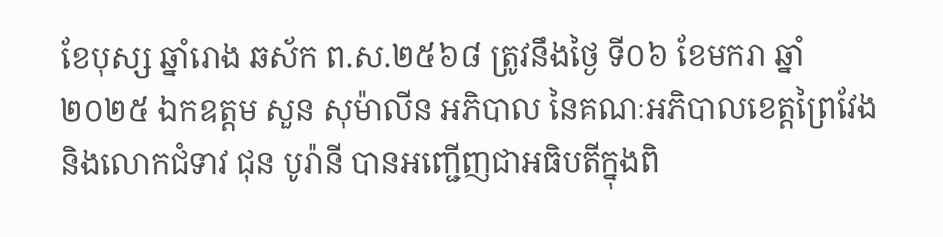ខែបុស្ស ឆ្នាំរោង ឆស័ក ព.ស.២៥៦៨ ត្រូវនឹងថ្ងៃ ទី០៦ ខែមករា ឆ្នាំ ២០២៥ ឯកឧត្តម សួន សុម៉ាលីន អភិបាល នៃគណៈអភិបាលខេត្តព្រៃវែង និងលោកជំទាវ ជុន បូរ៉ានី បានអញ្ជើញជាអធិបតីក្នុងពិ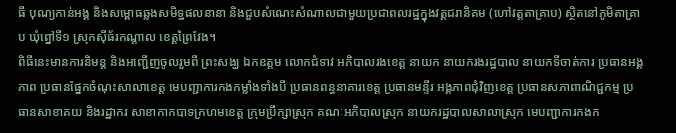ធី បុណ្យកាន់អង្គ និងសម្ពោធឆ្លងសមិទ្ឋផលនានា និងជួបសំណេះសំណាលជាមួយប្រជាពលរដ្ឋក្នុងវត្តជរានិគម (ហៅវត្តតាគ្រាប) ស្ថិតនៅភូមិតាគ្រាប ឃុំព្នៅទី១ ស្រុកស៊ីធ័រកណ្ដាល ខេត្តព្រៃវែង។
ពិធីនេះមានការនិមន្ត និងអញ្ជើញចូលរួមពី ព្រះសង្ឃ ឯកឧត្តម លោកជំទាវ អភិបាលរងខេត្ត នាយក នាយករងរដ្ឋបាល នាយកទីចាត់ការ ប្រធានអង្គភាព ប្រធានផ្នែកចំណុះសាលាខេត្ត មេបញ្ជាការកងកម្លាំងទាំងបី ប្រធានពន្ធនាគារខេត្ត ប្រធានមន្ទីរ អង្គភាពជុំវិញខេត្ត ប្រធានសភាពាណិជ្ជកម្ម ប្រធានសាខាគយ និងរដ្ឋាករ សាខាកាកបាទក្រហមខេត្ត ក្រុមប្រឹក្សាស្រុក គណៈអភិបាលស្រុក នាយករដ្ឋបាលសាលាស្រុក មេបញ្ជាការកងក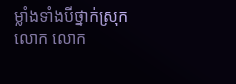ម្លាំងទាំងបីថ្នាក់ស្រុក លោក លោក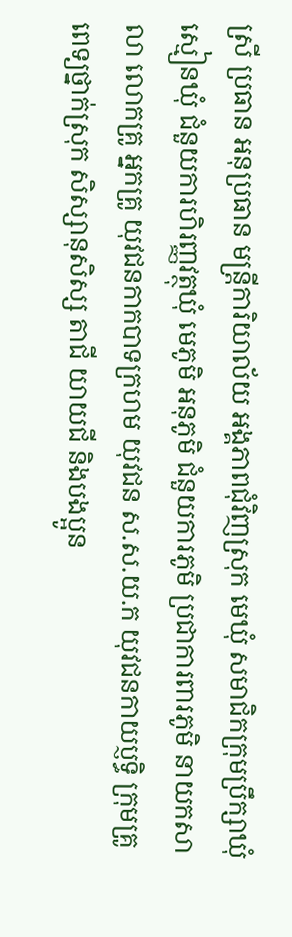ស្រី ប្រធាន អនុប្រធាន មន្ត្រីការិយាល័យ អង្គភាពជុំវិញស្រុក មេឃុំ សមាជិកក្រុមប្រឹក្សាឃុំ ស្មៀនឃុំ ជំនួយការហិរញ្ញវត្ថុឃុំ មេភូមិ អនុភូមិ ជំនួយការភូមិ ប្រជាការពារភូមិ នាយកសាលា លោកគ្រូ អ្នកគ្រូ យុវជនកាកបាទក្រហម យុវជន ស.ស.យ.ក យុវជនកាយប្ញទ្ធិ ក្រុមគ្រូពេទ្យថ្នាក់ស្រុក សិស្សានុសិស្ស តាជី យាយជី និងបងប្អូន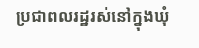ប្រជាពលរដ្ឋរស់នៅក្នុងឃុំ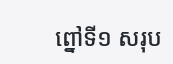ព្នៅទី១ សរុប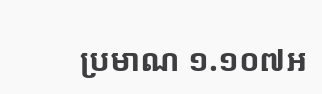ប្រមាណ ១.១០៧អ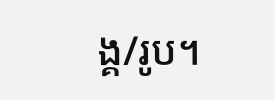ង្គ/រូប។